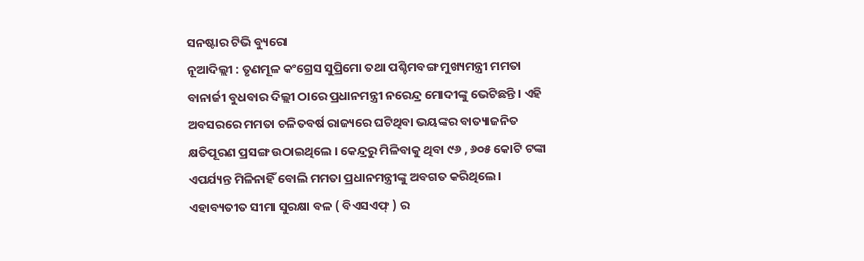ସନଷ୍ଟାର ଟିଭି ବ୍ୟୁରୋ
ନୂଆଦିଲ୍ଲୀ : ତୃଣମୂଳ କଂଗ୍ରେସ ସୁପ୍ରିମୋ ତଥା ପଶ୍ଚିମବଙ୍ଗ ମୁଖ୍ୟମନ୍ତ୍ରୀ ମମତା ବାନାର୍ଜୀ ବୁଧବାର ଦିଲ୍ଲୀ ଠାରେ ପ୍ରଧାନମନ୍ତ୍ରୀ ନରେନ୍ଦ୍ର ମୋଦୀଙ୍କୁ ଭେଟିଛନ୍ତି । ଏହି ଅବସରରେ ମମତା ଚଳିତବର୍ଷ ରାଜ୍ୟରେ ଘଟିଥିବା ଭୟଙ୍କର ବାତ୍ୟାଜନିତ କ୍ଷତିପୂରଣ ପ୍ରସଙ୍ଗ ଉଠାଇଥିଲେ । କେନ୍ଦ୍ରରୁ ମିଳିବାକୁ ଥିବା ୯୬ , ୬୦୫ କୋଟି ଟଙ୍କା ଏପର୍ଯ୍ୟନ୍ତ ମିଳିନାହିଁ ବୋଲି ମମତା ପ୍ରଧାନମନ୍ତ୍ରୀଙ୍କୁ ଅବଗତ କରିଥିଲେ । ଏହାବ୍ୟତୀତ ସୀମା ସୁରକ୍ଷା ବଳ ( ବିଏସଏଫ୍ ) ର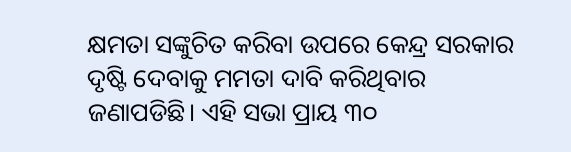କ୍ଷମତା ସଙ୍କୁଚିତ କରିବା ଉପରେ କେନ୍ଦ୍ର ସରକାର ଦୃଷ୍ଟି ଦେବାକୁ ମମତା ଦାବି କରିଥିବାର ଜଣାପଡିଛି। ଏହି ସଭା ପ୍ରାୟ ୩୦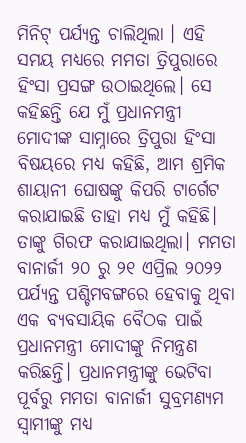ମିନିଟ୍ ପର୍ଯ୍ୟନ୍ତ ଚାଲିଥିଲା । ଏହି ସମୟ ମଧ୍ୟରେ ମମତା ତ୍ରିପୁରାରେ ହିଂସା ପ୍ରସଙ୍ଗ ଉଠାଇଥିଲେ। ସେ କହିଛନ୍ତି ଯେ ମୁଁ ପ୍ରଧାନମନ୍ତ୍ରୀ ମୋଦୀଙ୍କ ସାମ୍ନାରେ ତ୍ରିପୁରା ହିଂସା ବିଷୟରେ ମଧ୍ୟ କହିଛି, ଆମ ଶ୍ରମିକ ଶାୟାନୀ ଘୋଷଙ୍କୁ କିପରି ଟାର୍ଗେଟ କରାଯାଇଛି ତାହା ମଧ୍ୟ ମୁଁ କହିଛି। ତାଙ୍କୁ ଗିରଫ କରାଯାଇଥିଲା। ମମତା ବାନାର୍ଜୀ ୨୦ ରୁ ୨୧ ଏପ୍ରିଲ ୨୦୨୨ ପର୍ଯ୍ୟନ୍ତ ପଶ୍ଚିମବଙ୍ଗରେ ହେବାକୁ ଥିବା ଏକ ବ୍ୟବସାୟିକ ବୈଠକ ପାଇଁ ପ୍ରଧାନମନ୍ତ୍ରୀ ମୋଦୀଙ୍କୁ ନିମନ୍ତ୍ରଣ କରିଛନ୍ତି। ପ୍ରଧାନମନ୍ତ୍ରୀଙ୍କୁ ଭେଟିବା ପୂର୍ବରୁ ମମତା ବାନାର୍ଜୀ ସୁବ୍ରମଣ୍ୟମ ସ୍ବାମୀଙ୍କୁ ମଧ୍ୟ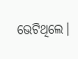ଭେଟିଥିଲେ।